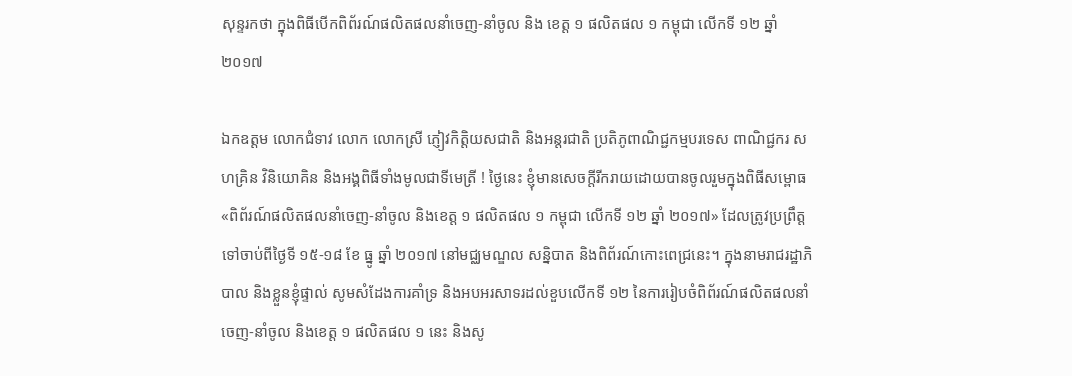សុន្ទរកថា ក្នុងពិធីបើកពិព័រណ៍ផលិតផលនាំចេញ-នាំចូល និង ខេត្ត ១ ផលិតផល ១ កម្ពុជា លើកទី ១២ ឆ្នាំ ២០១៧

ឯកឧត្តម លោកជំទាវ លោក លោកស្រី ភ្ញៀវកិត្តិយសជាតិ និងអន្តរជាតិ ប្រតិភូពាណិជ្ជកម្មបរទេស ពាណិជ្ជករ សហគ្រិន វិនិយោគិន និងអង្គពិធីទាំងមូលជាទីមេត្រី ! ថ្ងៃនេះ ខ្ញុំមានសេចក្តីរីករាយដោយបានចូលរួមក្នុងពិធីសម្ពោធ «ពិព័រណ៍ផលិតផលនាំចេញ-នាំចូល និងខេត្ត ១ ផលិតផល ១ កម្ពុជា លើកទី ១២ ឆ្នាំ ២០១៧» ដែលត្រូវប្រព្រឹត្តទៅចាប់ពីថ្ងៃទី ១៥-១៨ ខែ ធ្នូ ឆ្នាំ ២០១៧ នៅមជ្ឈមណ្ឌល សន្និបាត និងពិព័រណ៍កោះពេជ្រនេះ។ ក្នុងនាមរាជរដ្ឋាភិបាល និងខ្លួនខ្ញុំផ្ទាល់ សូមសំដែងការគាំទ្រ និងអបអរសាទរដល់ខួបលើកទី ១២ នៃការរៀបចំពិព័រណ៍ផលិតផលនាំចេញ-នាំចូល និងខេត្ត ១ ផលិតផល ១ នេះ និងសូ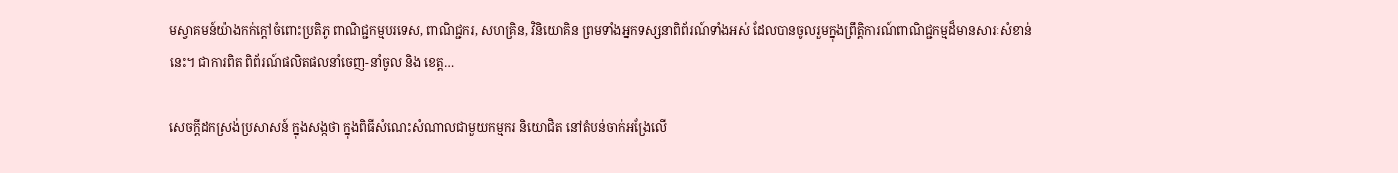មស្វាគមន៍យ៉ាងកក់ក្តៅចំពោះប្រតិភូ ពាណិជ្ជកម្មបរទេស, ពាណិជ្ជករ, សហគ្រិន, វិនិយោគិន ព្រមទាំងអ្នកទស្សនាពិព័រណ៍ទាំងអស់ ដែលបានចូលរួមក្នុងព្រឹត្តិការណ៍ពាណិជ្ជកម្មដ៏មានសារៈសំខាន់នេះ។ ជាការពិត ពិព័រណ៍ផលិតផលនាំចេញ-នាំចូល និង ខេត្ត…

សេចក្តីដកស្រង់ប្រសាសន៍ ក្នុងសង្កថា ក្នុងពិធីសំណេះសំណាលជាមួយកម្មករ និយោជិត នៅតំបន់ចាក់អង្រែលើ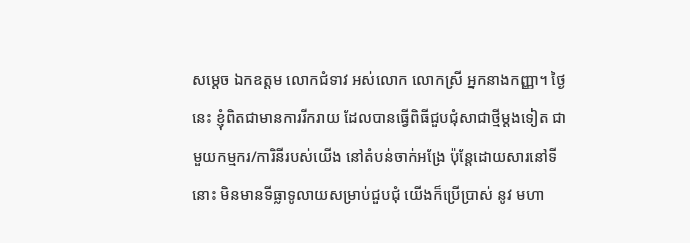សម្ដេច ឯកឧត្តម លោកជំទាវ អស់លោក លោកស្រី អ្នកនាងកញ្ញា។ ថ្ងៃនេះ ខ្ញុំពិតជាមានការរីករាយ ដែលបានធ្វើពិធីជួបជុំសាជាថ្មីម្ដងទៀត ជាមួយកម្មករ/ការិនីរបស់យើង នៅតំបន់ចាក់អង្រែ ប៉ុន្តែដោយសារនៅទីនោះ មិនមានទីធ្លាទូលាយសម្រាប់ជួបជុំ យើងក៏ប្រើប្រាស់ នូវ មហា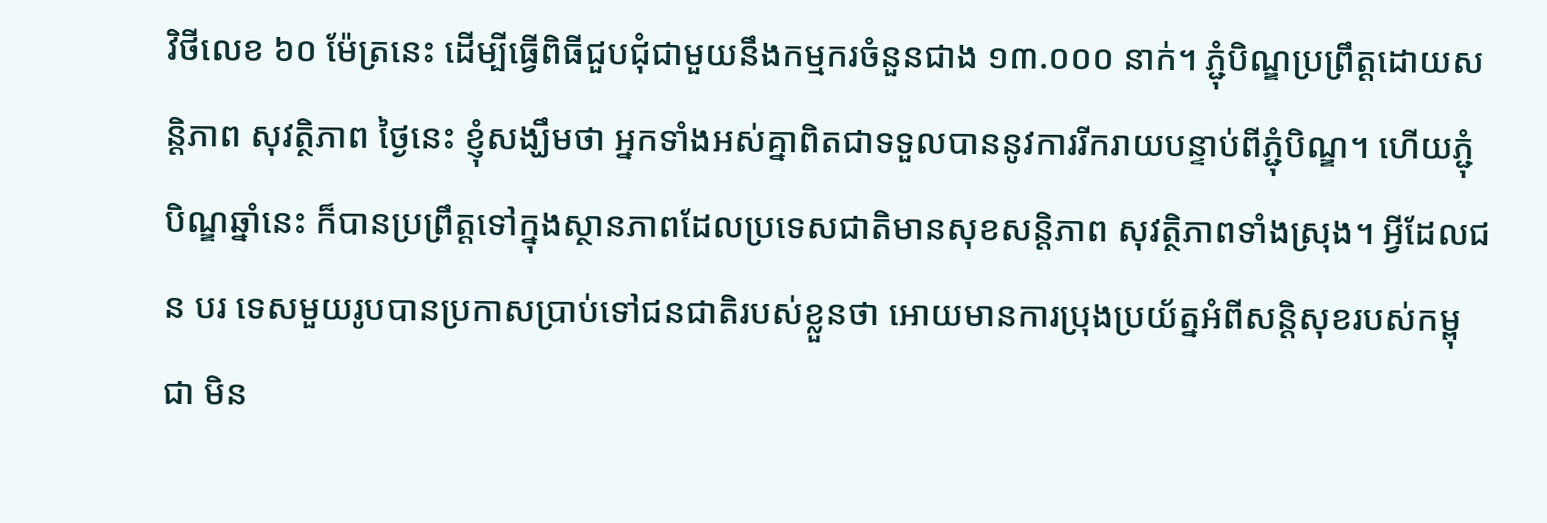វិថីលេខ ៦០ ម៉ែត្រនេះ ដើម្បីធ្វើពិធីជួបជុំជាមួយនឹងកម្មករចំនួនជាង ១៣.០០០ នាក់។ ភ្ជុំបិណ្ឌប្រព្រឹត្តដោយសន្តិភាព សុវត្ថិភាព ថ្ងៃនេះ ខ្ញុំសង្ឃឹមថា អ្នកទាំងអស់គ្នាពិតជាទទួលបាននូវការរីករាយបន្ទាប់ពីភ្ជុំបិណ្ឌ។ ហើយភ្ជុំបិណ្ឌឆ្នាំនេះ ក៏បានប្រព្រឹត្តទៅក្នុងស្ថានភាពដែលប្រទេសជាតិមានសុខសន្ដិភាព សុវត្ថិភាពទាំងស្រុង។ អ្វីដែលជន បរ ទេសមួយរូបបានប្រកាសប្រាប់ទៅជនជាតិរបស់ខ្លួនថា អោយមានការប្រុងប្រយ័ត្នអំពីសន្ដិសុខរបស់កម្ពុជា មិន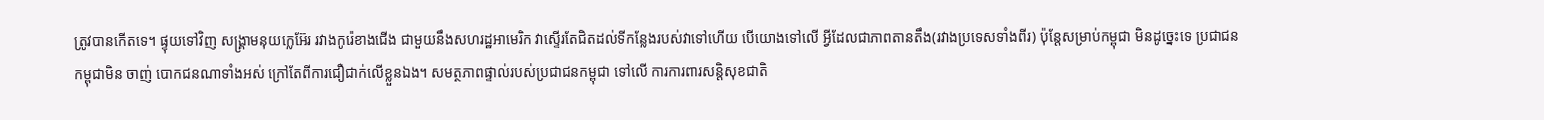ត្រូវបានកើតទេ។ ផ្ទុយទៅវិញ សង្រ្គាមនុយក្លេអ៊ែរ រវាងកូរ៉េខាងជើង ជាមួយនឹងសហរដ្ឋអាមេរិក វាស្ទើរតែជិតដល់ទីកន្លែងរបស់វាទៅហើយ បើយោងទៅលើ អ្វីដែលជាភាពតានតឹង(រវាងប្រទេសទាំងពីរ) ប៉ុន្តែសម្រាប់កម្ពុជា មិនដូច្នេះទេ ប្រជាជនកម្ពុជាមិន ចាញ់ បោកជនណាទាំងអស់ ក្រៅតែពីការជឿជាក់លើខ្លួនឯង។ សមត្ថភាពផ្ទាល់របស់ប្រជាជនកម្ពុជា ទៅលើ ការការពារសន្ដិសុខជាតិ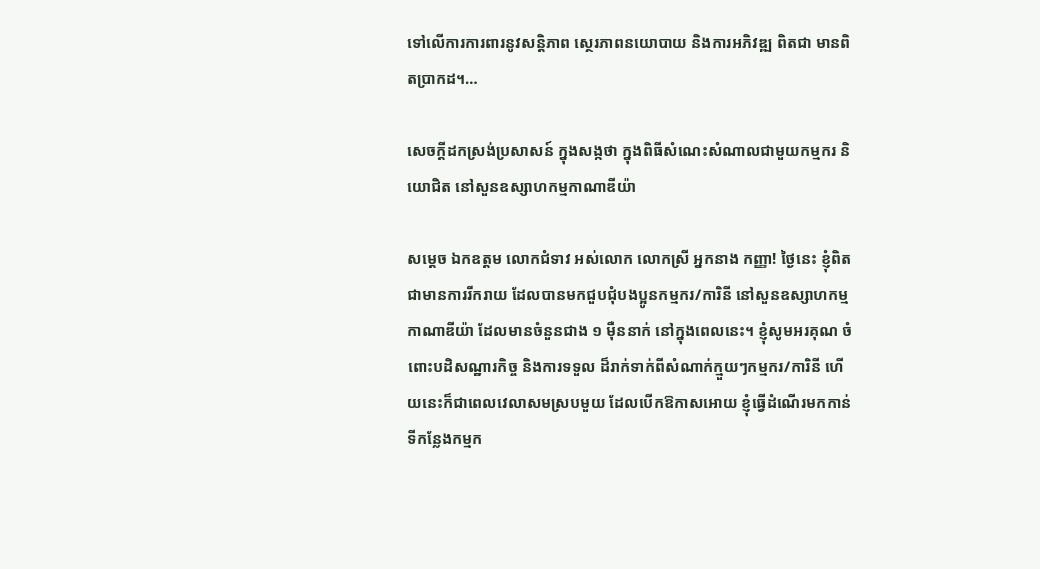ទៅលើការការពារនូវសន្ដិភាព ស្ថេរភាពនយោបាយ និងការអភិវឌ្ឍ ពិតជា មានពិតប្រាកដ។…

សេចក្តីដកស្រង់ប្រសាសន៍ ក្នុងសង្កថា ក្នុងពិធីសំណេះសំណាលជាមួយកម្មករ និយោជិត នៅសួនឧស្សាហកម្មកាណាឌីយ៉ា

សម្តេច ឯកឧត្តម លោកជំទាវ អស់លោក លោកស្រី អ្នកនាង កញ្ញា! ថ្ងៃនេះ ខ្ញុំពិតជាមានការរីករាយ ដែលបានមកជួបជុំបងប្អូនកម្មករ/ការិនី នៅសួនឧស្សាហកម្មកាណាឌីយ៉ា ដែលមានចំនួនជាង ១ ម៉ឺននាក់ នៅក្នុងពេលនេះ។ ខ្ញុំសូមអរគុណ ចំពោះបដិសណ្ឋារកិច្ច និងការទទួល ដ៏រាក់ទាក់ពីសំណាក់ក្មួយៗកម្មករ/ការិនី ហើយនេះក៏ជាពេលវេលាសមស្របមួយ ដែលបើកឱកាសអោយ ខ្ញុំធ្វើដំណើរមកកាន់ទីកន្លែងកម្មក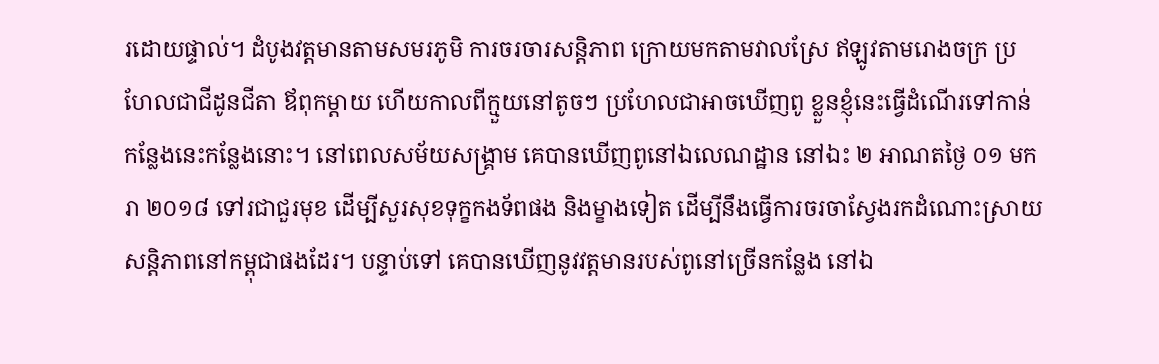រដោយផ្ទាល់។ ដំបូងវត្តមានតាមសមរភូមិ ការចរចារសន្តិភាព ក្រោយមកតាមវាលស្រែ ឥឡូវតាមរោងចក្រ ប្រហែលជាជីដូនជីតា ឪពុកម្តាយ ហើយកាលពីក្មួយនៅតូចៗ ប្រហែលជាអាចឃើញពូ ខ្លួនខ្ញុំនេះធ្វើដំណើរទៅកាន់កន្លែងនេះកន្លែងនោះ។ នៅពេលសម័យសង្គ្រាម គេបានឃើញពូនៅឯលេណដ្ឋាន នៅឯះ ២ អាណតថ្ងៃ ០១ មករា ២០១៨ ទៅរជាជួរមុខ ដើម្បីសួរសុខទុក្ខកងទ័ពផង និងម្ខាងទៀត ដើម្បីនឹងធ្វើការចរចាស្វែងរកដំណោះស្រាយសន្តិភាពនៅកម្ពុជាផងដែរ។ បន្ទាប់ទៅ គេបានឃើញនូវវត្តមានរបស់ពូនៅច្រើនកន្លែង នៅឯ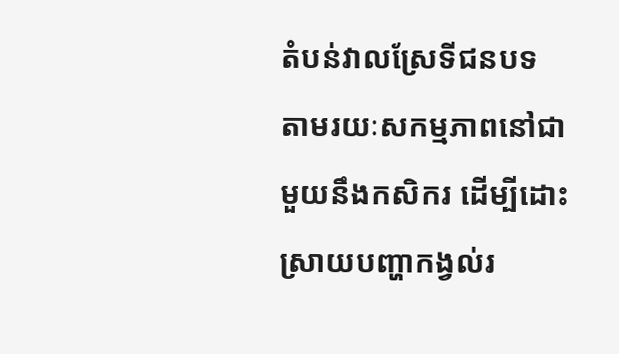តំបន់វាលស្រែទីជនបទ តាមរយៈសកម្មភាពនៅជាមួយនឹងកសិករ ដើម្បីដោះស្រាយបញ្ហាកង្វល់រ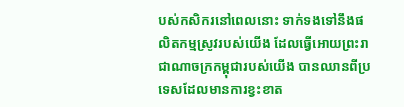បស់កសិករនៅពេលនោះ ទាក់ទងទៅនឹងផលិតកម្មស្រូវរបស់យើង ដែលធ្វើអោយព្រះរាជាណាចក្រកម្ពុជារបស់យើង បានឈានពីប្រទេសដែលមានការខ្វះខាត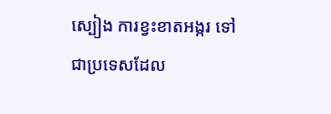ស្បៀង ការខ្វះខាតអង្ករ ទៅជាប្រទេសដែល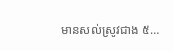មានសល់ស្រូវជាង ៥…